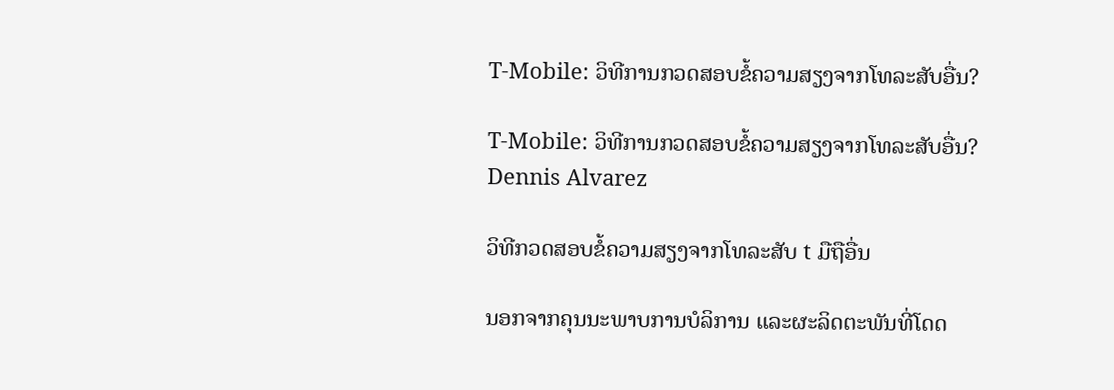T-Mobile: ວິທີການກວດສອບຂໍ້ຄວາມສຽງຈາກໂທລະສັບອື່ນ?

T-Mobile: ວິທີການກວດສອບຂໍ້ຄວາມສຽງຈາກໂທລະສັບອື່ນ?
Dennis Alvarez

ວິທີກວດສອບຂໍ້ຄວາມສຽງຈາກໂທລະສັບ t ມືຖືອື່ນ

ນອກຈາກຄຸນນະພາບການບໍລິການ ແລະຜະລິດຕະພັນທີ່ໂດດ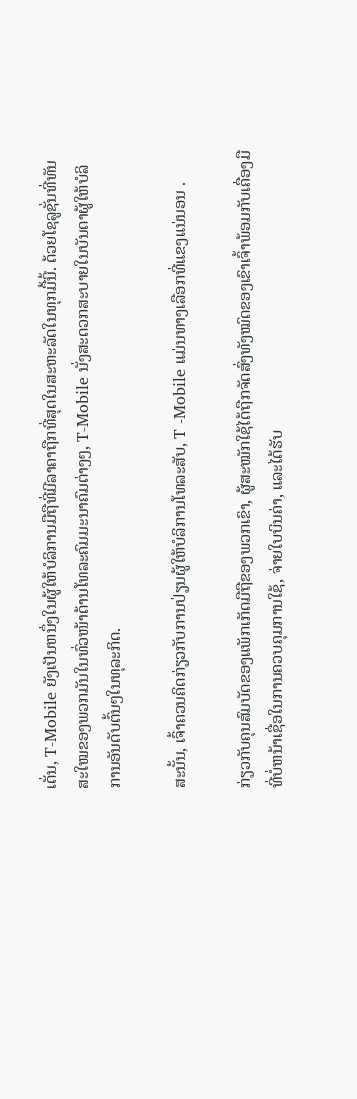ເດັ່ນ, T-Mobile ຍັງເປັນຫນຶ່ງໃນຜູ້ໃຫ້ບໍລິການມືຖືທີ່ມີລາຄາຖືກທີ່ສຸດໃນສະຫະລັດໃນທຸກມື້ນີ້. ດ້ວຍໂຊລູຊັ່ນທີ່ທັນສະໃໝຂອງພວກມັນໃນທົ່ວໜ້າດ້ານໂທລະຄົມມະນາຄົມຕ່າງໆ, T-Mobile ນັ່ງສະດວກສະບາຍໃນບັນດາຜູ້ໃຫ້ບໍລິການອັນດັບຕົ້ນໆໃນທຸລະກິດ.

ສະນັ້ນ, ເຈົ້າຄວນຄິດກ່ຽວກັບການປ່ຽນຜູ້ໃຫ້ບໍລິການໂທລະສັບ, T -Mobile ແມ່ນທາງເລືອກທີ່ແຂງແນ່ນອນ .

ກ່ຽວກັບຄຸນສົມບັດຂອງແພັກເກັດມືຖືຂອງພວກເຂົາ, ຜູ້ສະໝັກໃຊ້ໄດ້ຖືກຈັດສົ່ງທັງໝົດຂອງເຂົາເຈົ້າພ້ອມກັບເຄື່ອງມືທີ່ບໍ່ຫນ້າເຊື່ອໃນການຄວບຄຸມການໃຊ້, ຈ່າຍໃບບິນຄ່າ, ແລະໄດ້ຮັບ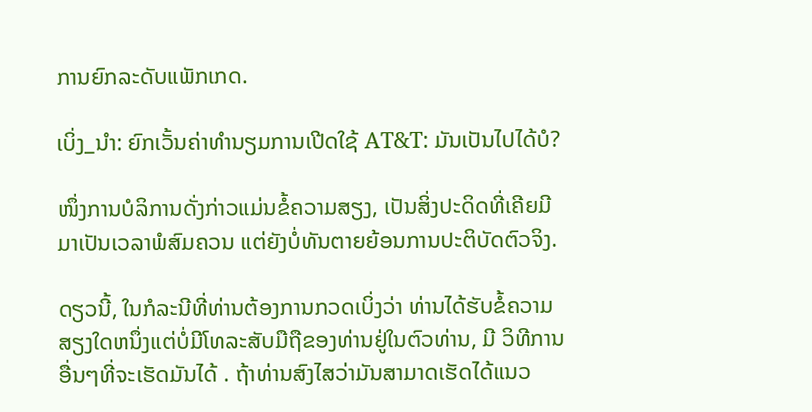ການຍົກລະດັບແພັກເກດ.

ເບິ່ງ_ນຳ: ຍົກເວັ້ນຄ່າທໍານຽມການເປີດໃຊ້ AT&T: ມັນເປັນໄປໄດ້ບໍ?

ໜຶ່ງການບໍລິການດັ່ງກ່າວແມ່ນຂໍ້ຄວາມສຽງ, ເປັນສິ່ງປະດິດທີ່ເຄີຍມີມາເປັນເວລາພໍສົມຄວນ ແຕ່ຍັງບໍ່ທັນຕາຍຍ້ອນການປະຕິບັດຕົວຈິງ.

ດຽວນີ້, ໃນກໍລະນີທີ່ທ່ານຕ້ອງການກວດເບິ່ງວ່າ ທ່ານໄດ້ຮັບຂໍ້ຄວາມສຽງໃດຫນຶ່ງແຕ່ບໍ່ມີໂທລະສັບມືຖືຂອງທ່ານຢູ່ໃນຕົວທ່ານ, ມີ ວິທີການອື່ນໆທີ່ຈະເຮັດມັນໄດ້ . ຖ້າທ່ານສົງໄສວ່າມັນສາມາດເຮັດໄດ້ແນວ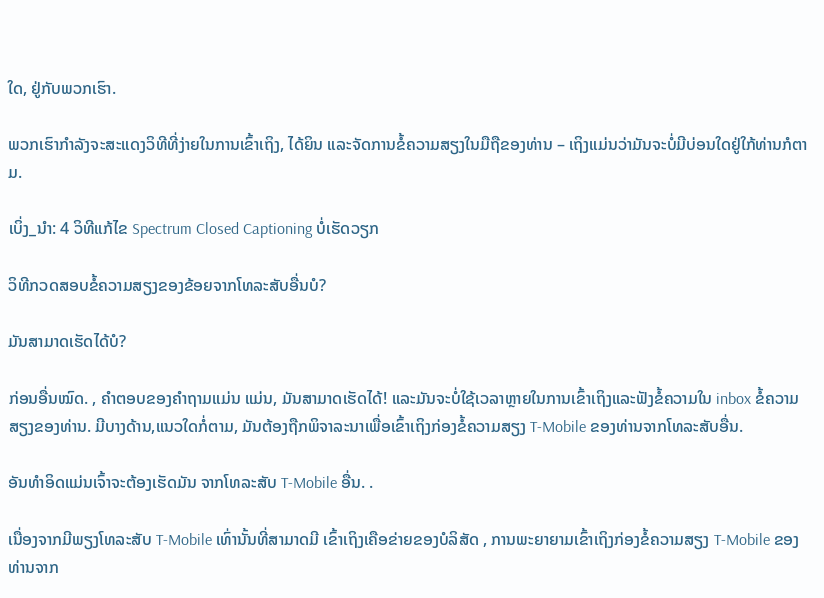ໃດ, ຢູ່ກັບພວກເຮົາ.

ພວກເຮົາກຳລັງຈະສະແດງວິທີທີ່ງ່າຍໃນການເຂົ້າເຖິງ, ໄດ້ຍິນ ແລະຈັດການຂໍ້ຄວາມສຽງໃນມືຖືຂອງທ່ານ – ເຖິງແມ່ນວ່າມັນຈະບໍ່ມີບ່ອນໃດຢູ່ໃກ້ທ່ານກໍຕາມ.

ເບິ່ງ_ນຳ: 4 ວິທີແກ້ໄຂ Spectrum Closed Captioning ບໍ່ເຮັດວຽກ

ວິທີກວດສອບຂໍ້ຄວາມສຽງຂອງຂ້ອຍຈາກໂທລະສັບອື່ນບໍ?

ມັນສາມາດເຮັດໄດ້ບໍ?

ກ່ອນອື່ນໝົດ. , ຄໍາຕອບຂອງຄໍາຖາມແມ່ນ ແມ່ນ, ມັນສາມາດເຮັດໄດ້! ແລະມັນຈະບໍ່ໃຊ້ເວລາຫຼາຍໃນການເຂົ້າເຖິງແລະຟັງຂໍ້ຄວາມໃນ inbox ຂໍ້ຄວາມສຽງຂອງທ່ານ. ມີບາງດ້ານ,ແນວໃດກໍ່ຕາມ, ມັນຕ້ອງຖືກພິຈາລະນາເພື່ອເຂົ້າເຖິງກ່ອງຂໍ້ຄວາມສຽງ T-Mobile ຂອງທ່ານຈາກໂທລະສັບອື່ນ.

ອັນທຳອິດແມ່ນເຈົ້າຈະຕ້ອງເຮັດມັນ ຈາກໂທລະສັບ T-Mobile ອື່ນ. .

ເນື່ອງຈາກມີພຽງໂທລະສັບ T-Mobile ເທົ່ານັ້ນທີ່ສາມາດມີ ເຂົ້າເຖິງເຄືອຂ່າຍຂອງບໍລິສັດ , ການພະຍາຍາມເຂົ້າເຖິງກ່ອງຂໍ້ຄວາມສຽງ T-Mobile ຂອງທ່ານຈາກ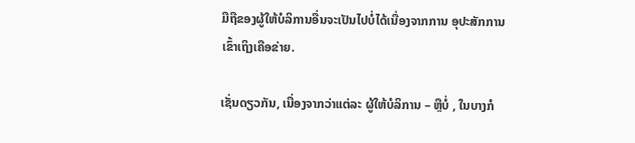ມືຖືຂອງຜູ້ໃຫ້ບໍລິການອື່ນຈະເປັນໄປບໍ່ໄດ້ເນື່ອງຈາກການ ອຸປະສັກການເຂົ້າເຖິງເຄືອຂ່າຍ.

ເຊັ່ນດຽວກັນ, ເນື່ອງຈາກວ່າແຕ່ລະ ຜູ້ໃຫ້ບໍລິການ – ຫຼືບໍ່ , ໃນບາງກໍ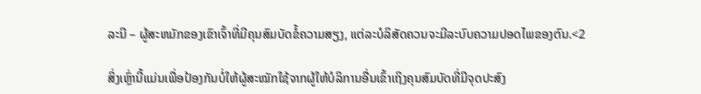ລະນີ – ຜູ້ສະຫມັກຂອງເຂົາເຈົ້າທີ່ມີຄຸນສົມບັດຂໍ້ຄວາມສຽງ, ແຕ່ລະບໍລິສັດຄວນຈະມີລະບົບຄວາມປອດໄພຂອງຕົນ.<2

ສິ່ງເຫຼົ່ານີ້ແມ່ນເພື່ອປ້ອງກັນບໍ່ໃຫ້ຜູ້ສະໝັກໃຊ້ຈາກຜູ້ໃຫ້ບໍລິການອື່ນເຂົ້າເຖິງຄຸນສົມບັດທີ່ມີຈຸດປະສົງ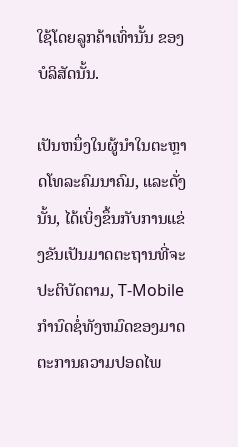ໃຊ້ໂດຍລູກຄ້າເທົ່ານັ້ນ ຂອງບໍລິສັດນັ້ນ.

ເປັນຫນຶ່ງໃນຜູ້ນໍາໃນຕະຫຼາດໂທລະຄົມນາຄົມ, ແລະດັ່ງນັ້ນ, ໄດ້ເບິ່ງຂຶ້ນກັບການແຂ່ງຂັນເປັນມາດຕະຖານທີ່ຈະປະຕິບັດຕາມ, T-Mobile ກໍານົດຊໍ່ທັງຫມົດຂອງມາດຕະການຄວາມປອດໄພ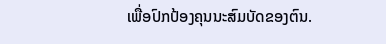ເພື່ອປົກປ້ອງຄຸນນະສົມບັດຂອງຕົນ.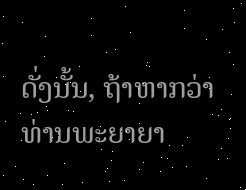ດັ່ງນັ້ນ, ຖ້າຫາກວ່າທ່ານພະຍາຍາ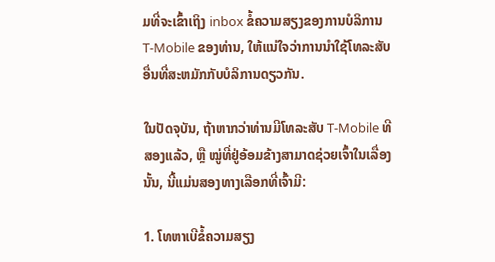ມທີ່ຈະເຂົ້າເຖິງ inbox ຂໍ້ຄວາມສຽງຂອງການບໍລິການ T-Mobile ຂອງທ່ານ, ໃຫ້ແນ່ໃຈວ່າການນໍາໃຊ້ໂທລະສັບອື່ນທີ່ສະຫມັກກັບບໍລິການດຽວກັນ.

ໃນປັດຈຸບັນ, ຖ້າຫາກວ່າທ່ານມີໂທລະສັບ T-Mobile ທີສອງແລ້ວ, ຫຼື ໝູ່ທີ່ຢູ່ອ້ອມຂ້າງສາມາດຊ່ວຍເຈົ້າໃນເລື່ອງນັ້ນ, ນີ້ແມ່ນສອງທາງເລືອກທີ່ເຈົ້າມີ:

1. ໂທຫາເບີຂໍ້ຄວາມສຽງ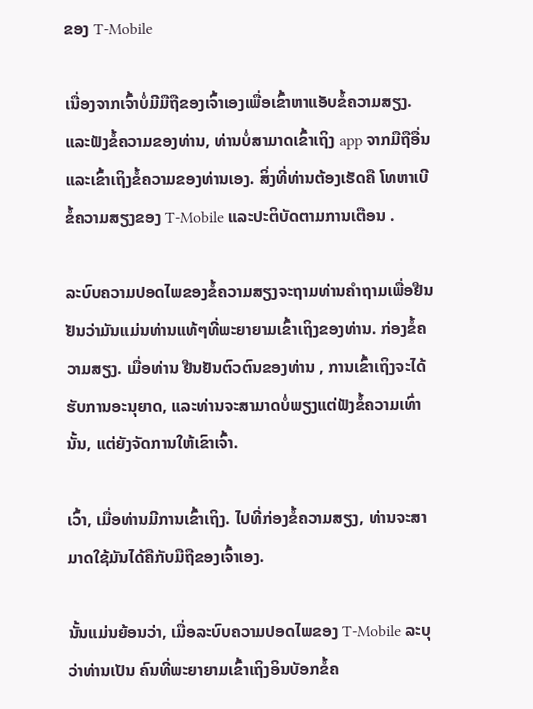ຂອງ T-Mobile

ເນື່ອງຈາກເຈົ້າບໍ່ມີມືຖືຂອງເຈົ້າເອງເພື່ອເຂົ້າຫາແອັບຂໍ້ຄວາມສຽງ.ແລະຟັງຂໍ້ຄວາມຂອງທ່ານ, ທ່ານບໍ່ສາມາດເຂົ້າເຖິງ app ຈາກມືຖືອື່ນແລະເຂົ້າເຖິງຂໍ້ຄວາມຂອງທ່ານເອງ. ສິ່ງທີ່ທ່ານຕ້ອງເຮັດຄື ໂທຫາເບີຂໍ້ຄວາມສຽງຂອງ T-Mobile ແລະປະຕິບັດຕາມການເຕືອນ .

ລະບົບຄວາມປອດໄພຂອງຂໍ້ຄວາມສຽງຈະຖາມທ່ານຄໍາຖາມເພື່ອຢືນຢັນວ່າມັນແມ່ນທ່ານແທ້ໆທີ່ພະຍາຍາມເຂົ້າເຖິງຂອງທ່ານ. ກ່ອງຂໍ້ຄວາມສຽງ. ເມື່ອທ່ານ ຢືນຢັນຕົວຕົນຂອງທ່ານ , ການເຂົ້າເຖິງຈະໄດ້ຮັບການອະນຸຍາດ, ແລະທ່ານຈະສາມາດບໍ່ພຽງແຕ່ຟັງຂໍ້ຄວາມເທົ່ານັ້ນ, ແຕ່ຍັງຈັດການໃຫ້ເຂົາເຈົ້າ.

ເວົ້າ, ເມື່ອທ່ານມີການເຂົ້າເຖິງ. ໄປທີ່ກ່ອງຂໍ້ຄວາມສຽງ, ທ່ານຈະສາມາດໃຊ້ມັນໄດ້ຄືກັບມືຖືຂອງເຈົ້າເອງ.

ນັ້ນແມ່ນຍ້ອນວ່າ, ເມື່ອລະບົບຄວາມປອດໄພຂອງ T-Mobile ລະບຸວ່າທ່ານເປັນ ຄົນທີ່ພະຍາຍາມເຂົ້າເຖິງອິນບັອກຂໍ້ຄ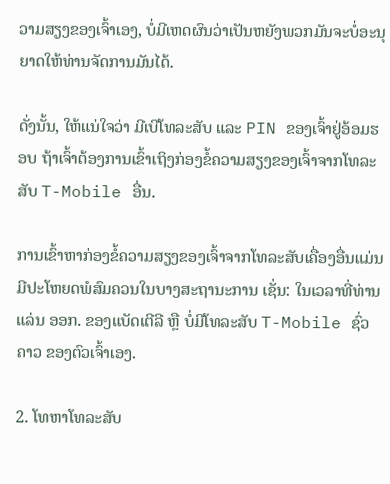ວາມສຽງຂອງເຈົ້າເອງ, ບໍ່ມີເຫດຜົນວ່າເປັນຫຍັງພວກມັນຈະບໍ່ອະນຸຍາດໃຫ້ທ່ານຈັດການມັນໄດ້.

ດັ່ງນັ້ນ, ໃຫ້ແນ່ໃຈວ່າ ມີເບີໂທລະສັບ ແລະ PIN ຂອງເຈົ້າຢູ່ອ້ອມຮອບ ຖ້າເຈົ້າຕ້ອງການເຂົ້າເຖິງກ່ອງຂໍ້ຄວາມສຽງຂອງເຈົ້າຈາກໂທລະສັບ T-Mobile ອື່ນ.

ການເຂົ້າຫາກ່ອງຂໍ້ຄວາມສຽງຂອງເຈົ້າຈາກໂທລະສັບເຄື່ອງອື່ນແມ່ນມີປະໂຫຍດພໍສົມຄວນໃນບາງສະຖານະການ ເຊັ່ນ: ໃນເວລາທີ່ທ່ານແລ່ນ ອອກ. ຂອງແບັດເຕີລີ ຫຼື ບໍ່ມີໂທລະສັບ T-Mobile ຊົ່ວຄາວ ຂອງຕົວເຈົ້າເອງ.

2. ໂທຫາໂທລະສັບ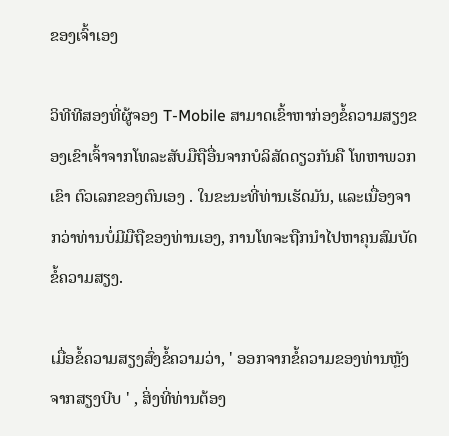ຂອງເຈົ້າເອງ

ວິທີທີສອງທີ່ຜູ້ຈອງ T-Mobile ສາມາດເຂົ້າຫາກ່ອງຂໍ້ຄວາມສຽງຂອງເຂົາເຈົ້າຈາກໂທລະສັບມືຖືອື່ນຈາກບໍລິສັດດຽວກັນຄື ໂທຫາພວກເຂົາ ຕົວເລກຂອງຕົນເອງ . ໃນຂະນະທີ່ທ່ານເຮັດມັນ, ແລະເນື່ອງຈາກວ່າທ່ານບໍ່ມີມືຖືຂອງທ່ານເອງ, ການໂທຈະຖືກນໍາໄປຫາຄຸນສົມບັດຂໍ້ຄວາມສຽງ.

ເມື່ອຂໍ້ຄວາມສຽງສົ່ງຂໍ້ຄວາມວ່າ, ' ອອກຈາກຂໍ້ຄວາມຂອງທ່ານຫຼັງຈາກສຽງບີບ ' , ສິ່ງທີ່ທ່ານຕ້ອງ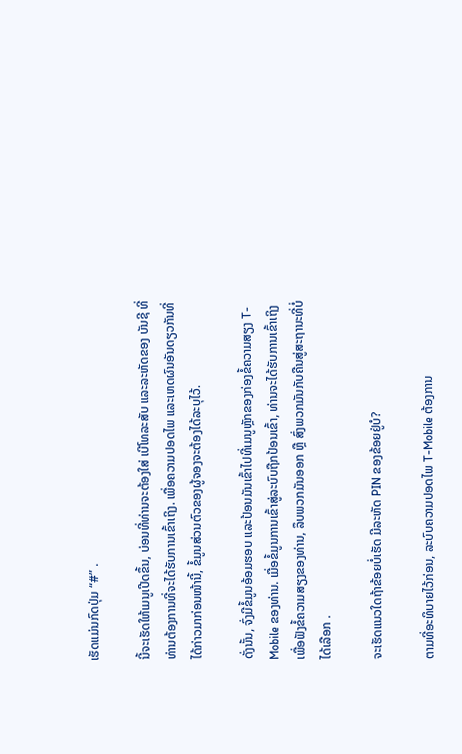ເຮັດແມ່ນກົດປຸ່ມ “#” .

ນີ້ຈະເຮັດໃຫ້ເມນູເປີດຂຶ້ນ, ບ່ອນທີ່ທ່ານຈະຕ້ອງໃສ່ ເບີໂທລະສັບ ແລະລະຫັດຂອງ ບັນຊີ ທີ່ທ່ານຕ້ອງການທີ່ຈະໄດ້ຮັບການເຂົ້າເຖິງ. ເພື່ອຄວາມປອດໄພ ແລະເຫດຜົນອັນດຽວກັນທີ່ໄດ້ກ່າວມາກ່ອນໜ້ານີ້, ຂໍ້ມູນສ່ວນຕົວຂອງຜູ້ຈອງຈະຕ້ອງໄດ້ລະບຸໄວ້.

ດັ່ງນັ້ນ, ຈົ່ງມີຂໍ້ມູນອ້ອມຮອບ ແລະປ້ອນມັນເຂົ້າໄປທີ່ເມນູຫຼັກຂອງກ່ອງຂໍ້ຄວາມສຽງ T-Mobile ຂອງທ່ານ. ເມື່ອຂໍ້ມູນການເຂົ້າສູ່ລະບົບຖືກປ້ອນເຂົ້າ, ທ່ານຈະໄດ້ຮັບການເຂົ້າເຖິງເພື່ອຟັງຂໍ້ຄວາມສຽງຂອງທ່ານ, ລຶບພວກມັນອອກ ຫຼື ສົ່ງພວກມັນກັບຄືນສູ່ສະຖານະທີ່ບໍ່ໄດ້ເລືອກ .

ຈະເຮັດແນວໃດຖ້າຂ້ອຍບໍ່ເຮັດ ມີລະຫັດ PIN ຂອງຂ້ອຍຢູ່ບໍ?

ຕາມທີ່ອະທິບາຍໄວ້ກ່ອນ, ລະບົບຄວາມປອດໄພ T-Mobile ຕ້ອງການ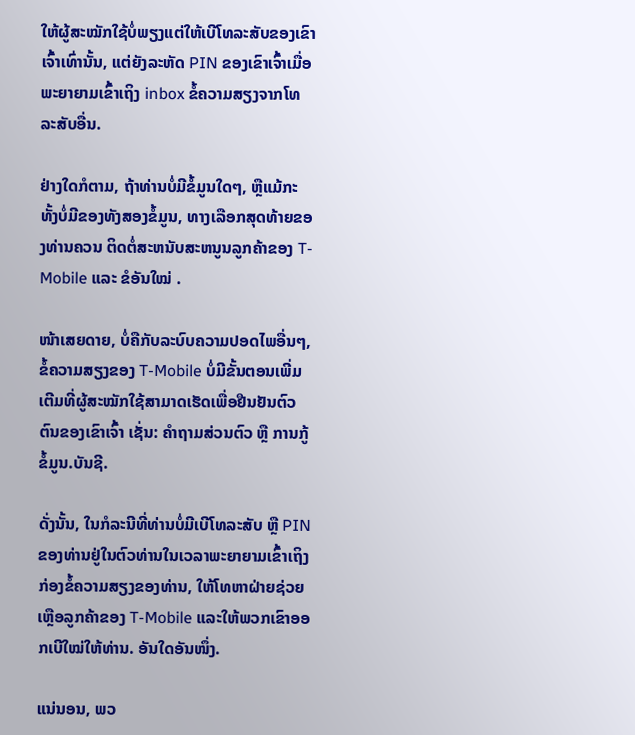ໃຫ້ຜູ້ສະໝັກໃຊ້ບໍ່ພຽງແຕ່ໃຫ້ເບີໂທລະສັບຂອງເຂົາເຈົ້າເທົ່ານັ້ນ, ແຕ່ຍັງລະຫັດ PIN ຂອງເຂົາເຈົ້າເມື່ອພະຍາຍາມເຂົ້າເຖິງ inbox ຂໍ້ຄວາມສຽງຈາກໂທລະສັບອື່ນ.

ຢ່າງໃດກໍຕາມ, ຖ້າທ່ານບໍ່ມີຂໍ້ມູນໃດໆ, ຫຼືແມ້ກະທັ້ງບໍ່ມີຂອງທັງສອງຂໍ້ມູນ, ທາງເລືອກສຸດທ້າຍຂອງທ່ານຄວນ ຕິດຕໍ່ສະຫນັບສະຫນູນລູກຄ້າຂອງ T-Mobile ແລະ ຂໍອັນໃໝ່ .

ໜ້າເສຍດາຍ, ບໍ່ຄືກັບລະບົບຄວາມປອດໄພອື່ນໆ, ຂໍ້ຄວາມສຽງຂອງ T-Mobile ບໍ່ມີຂັ້ນຕອນເພີ່ມເຕີມທີ່ຜູ້ສະໝັກໃຊ້ສາມາດເຮັດເພື່ອຢືນຢັນຕົວຕົນຂອງເຂົາເຈົ້າ ເຊັ່ນ: ຄຳຖາມສ່ວນຕົວ ຫຼື ການກູ້ຂໍ້ມູນ.ບັນຊີ.

ດັ່ງນັ້ນ, ໃນກໍລະນີທີ່ທ່ານບໍ່ມີເບີໂທລະສັບ ຫຼື PIN ຂອງທ່ານຢູ່ໃນຕົວທ່ານໃນເວລາພະຍາຍາມເຂົ້າເຖິງກ່ອງຂໍ້ຄວາມສຽງຂອງທ່ານ, ໃຫ້ໂທຫາຝ່າຍຊ່ວຍເຫຼືອລູກຄ້າຂອງ T-Mobile ແລະໃຫ້ພວກເຂົາອອກເບີໃໝ່ໃຫ້ທ່ານ. ອັນໃດອັນໜຶ່ງ.

ແນ່ນອນ, ພວ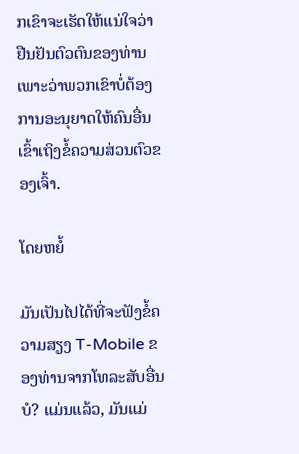ກເຂົາຈະເຮັດໃຫ້ແນ່ໃຈວ່າ ຢືນຢັນຕົວຕົນຂອງທ່ານ ເພາະວ່າພວກເຂົາບໍ່ຕ້ອງການອະນຸຍາດໃຫ້ຄົນອື່ນເຂົ້າເຖິງຂໍ້ຄວາມສ່ວນຕົວຂອງເຈົ້າ.

ໂດຍຫຍໍ້

ມັນເປັນໄປໄດ້ທີ່ຈະຟັງຂໍ້ຄວາມສຽງ T-Mobile ຂອງທ່ານຈາກໂທລະສັບອື່ນບໍ? ແມ່ນແລ້ວ, ມັນແມ່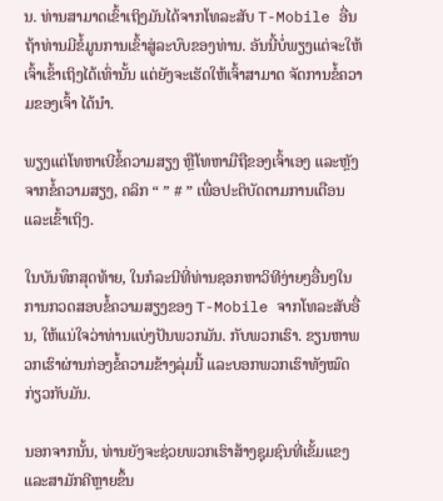ນ. ທ່ານສາມາດເຂົ້າເຖິງມັນໄດ້ຈາກໂທລະສັບ T-Mobile ອື່ນຖ້າທ່ານມີຂໍ້ມູນການເຂົ້າສູ່ລະບົບຂອງທ່ານ. ອັນນີ້ບໍ່ພຽງແຕ່ຈະໃຫ້ເຈົ້າເຂົ້າເຖິງໄດ້ເທົ່ານັ້ນ ແຕ່ຍັງຈະເຮັດໃຫ້ເຈົ້າສາມາດ ຈັດການຂໍ້ຄວາມຂອງເຈົ້າ ໄດ້ນຳ.

ພຽງແຕ່ໂທຫາເບີຂໍ້ຄວາມສຽງ ຫຼືໂທຫາມືຖືຂອງເຈົ້າເອງ ແລະຫຼັງຈາກຂໍ້ຄວາມສຽງ, ຄລິກ “ ” # ” ເພື່ອປະຕິບັດຕາມການເຕືອນ ແລະເຂົ້າເຖິງ.

ໃນບັນທຶກສຸດທ້າຍ, ໃນກໍລະນີທີ່ທ່ານຊອກຫາວິທີງ່າຍໆອື່ນໆໃນການກວດສອບຂໍ້ຄວາມສຽງຂອງ T-Mobile ຈາກໂທລະສັບອື່ນ, ໃຫ້ແນ່ໃຈວ່າທ່ານແບ່ງປັນພວກມັນ. ກັບພວກເຮົາ. ຂຽນຫາພວກເຮົາຜ່ານກ່ອງຂໍ້ຄວາມຂ້າງລຸ່ມນີ້ ແລະບອກພວກເຮົາທັງໝົດກ່ຽວກັບມັນ.

ນອກຈາກນັ້ນ, ທ່ານຍັງຈະຊ່ວຍພວກເຮົາສ້າງຊຸມຊົນທີ່ເຂັ້ມແຂງ ແລະສາມັກຄີຫຼາຍຂຶ້ນ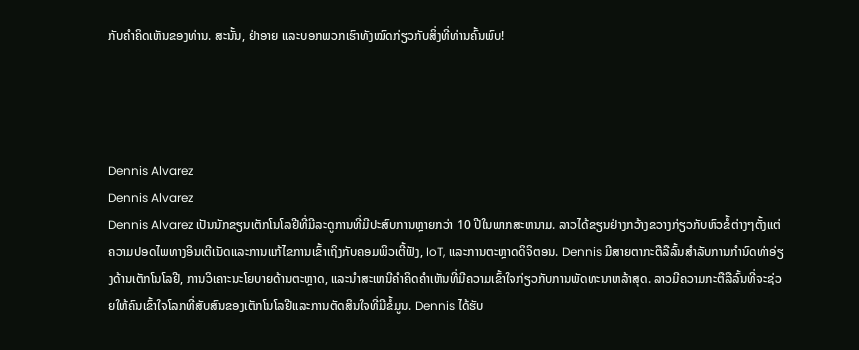ກັບຄໍາຄິດເຫັນຂອງທ່ານ. ສະນັ້ນ, ຢ່າອາຍ ແລະບອກພວກເຮົາທັງໝົດກ່ຽວກັບສິ່ງທີ່ທ່ານຄົ້ນພົບ!




Dennis Alvarez
Dennis Alvarez
Dennis Alvarez ເປັນນັກຂຽນເຕັກໂນໂລຢີທີ່ມີລະດູການທີ່ມີປະສົບການຫຼາຍກວ່າ 10 ປີໃນພາກສະຫນາມ. ລາວໄດ້ຂຽນຢ່າງກວ້າງຂວາງກ່ຽວກັບຫົວຂໍ້ຕ່າງໆຕັ້ງແຕ່ຄວາມປອດໄພທາງອິນເຕີເນັດແລະການແກ້ໄຂການເຂົ້າເຖິງກັບຄອມພິວເຕີ້ຟັງ, IoT, ແລະການຕະຫຼາດດິຈິຕອນ. Dennis ມີສາຍຕາກະຕືລືລົ້ນສໍາລັບການກໍານົດທ່າອ່ຽງດ້ານເຕັກໂນໂລຢີ, ການວິເຄາະນະໂຍບາຍດ້ານຕະຫຼາດ, ແລະນໍາສະເຫນີຄໍາຄິດຄໍາເຫັນທີ່ມີຄວາມເຂົ້າໃຈກ່ຽວກັບການພັດທະນາຫລ້າສຸດ. ລາວມີຄວາມກະຕືລືລົ້ນທີ່ຈະຊ່ວຍໃຫ້ຄົນເຂົ້າໃຈໂລກທີ່ສັບສົນຂອງເຕັກໂນໂລຢີແລະການຕັດສິນໃຈທີ່ມີຂໍ້ມູນ. Dennis ໄດ້ຮັບ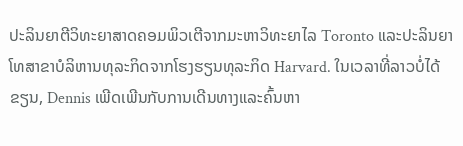ປະລິນຍາຕີວິທະຍາສາດຄອມພິວເຕີຈາກມະຫາວິທະຍາໄລ Toronto ແລະປະລິນຍາໂທສາຂາບໍລິຫານທຸລະກິດຈາກໂຮງຮຽນທຸລະກິດ Harvard. ໃນເວລາທີ່ລາວບໍ່ໄດ້ຂຽນ, Dennis ເພີດເພີນກັບການເດີນທາງແລະຄົ້ນຫາ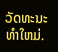ວັດທະນະທໍາໃຫມ່.